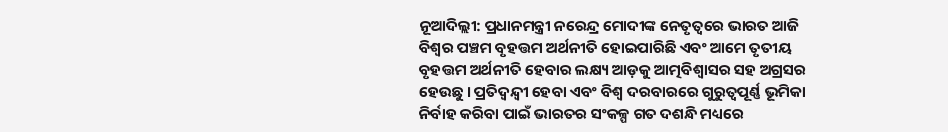ନୂଆଦିଲ୍ଲୀ: ପ୍ରଧାନମନ୍ତ୍ରୀ ନରେନ୍ଦ୍ର ମୋଦୀଙ୍କ ନେତୃତ୍ୱରେ ଭାରତ ଆଜି ବିଶ୍ୱର ପଞ୍ଚମ ବୃହତ୍ତମ ଅର୍ଥନୀତି ହୋଇପାରିଛି ଏବଂ ଆମେ ତୃତୀୟ ବୃହତ୍ତମ ଅର୍ଥନୀତି ହେବାର ଲକ୍ଷ୍ୟ ଆଡ଼କୁ ଆତ୍ମବିଶ୍ୱାସର ସହ ଅଗ୍ରସର ହେଉଛୁ । ପ୍ରତିଦ୍ୱନ୍ଦ୍ୱୀ ହେବା ଏବଂ ବିଶ୍ୱ ଦରବାରରେ ଗୁରୁତ୍ୱପୂର୍ଣ୍ଣ ଭୂମିକା ନିର୍ବାହ କରିବା ପାଇଁ ଭାରତର ସଂକଳ୍ପ ଗତ ଦଶନ୍ଧି ମଧ୍ୟରେ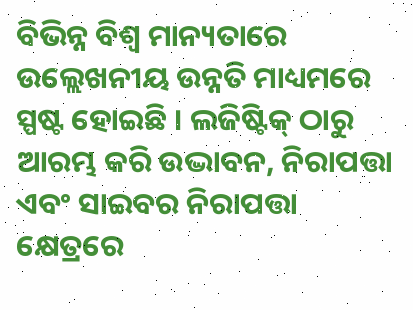ବିଭିନ୍ନ ବିଶ୍ୱ ମାନ୍ୟତାରେ ଉଲ୍ଲେଖନୀୟ ଉନ୍ନତି ମାଧ୍ୟମରେ ସ୍ପଷ୍ଟ ହୋଇଛି । ଲଜିଷ୍ଟିକ୍ ଠାରୁ ଆରମ୍ଭ କରି ଉଦ୍ଭାବନ, ନିରାପତ୍ତା ଏବଂ ସାଇବର ନିରାପତ୍ତା କ୍ଷେତ୍ରରେ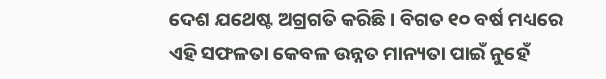ଦେଶ ଯଥେଷ୍ଟ ଅଗ୍ରଗତି କରିଛି। ବିଗତ ୧୦ ବର୍ଷ ମଧ୍ୟରେ ଏହି ସଫଳତା କେବଳ ଉନ୍ନତ ମାନ୍ୟତା ପାଇଁ ନୁହେଁ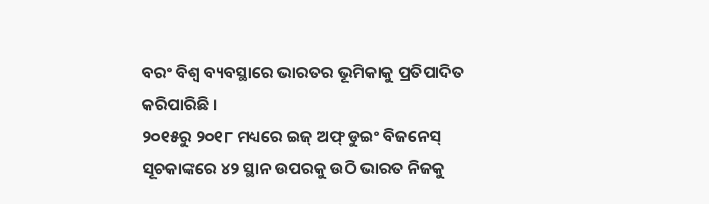ବରଂ ବିଶ୍ୱ ବ୍ୟବସ୍ଥାରେ ଭାରତର ଭୂମିକାକୁ ପ୍ରତିପାଦିତ କରିପାରିଛି ।
୨୦୧୫ରୁ ୨୦୧୮ ମଧ୍ୟରେ ଇଜ୍ ଅଫ୍ ଡୁଇଂ ବିଜନେସ୍ ସୂଚକାଙ୍କରେ ୪୨ ସ୍ଥାନ ଉପରକୁ ଉଠି ଭାରତ ନିଜକୁ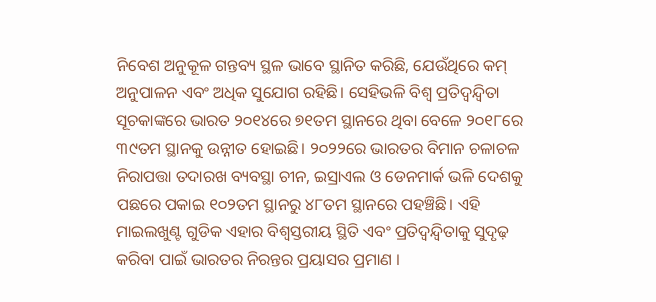ନିବେଶ ଅନୁକୂଳ ଗନ୍ତବ୍ୟ ସ୍ଥଳ ଭାବେ ସ୍ଥାନିତ କରିଛି, ଯେଉଁଥିରେ କମ୍ ଅନୁପାଳନ ଏବଂ ଅଧିକ ସୁଯୋଗ ରହିଛି। ସେହିଭଳି ବିଶ୍ୱ ପ୍ରତିଦ୍ୱନ୍ଦ୍ୱିତା ସୂଚକାଙ୍କରେ ଭାରତ ୨୦୧୪ରେ ୭୧ତମ ସ୍ଥାନରେ ଥିବା ବେଳେ ୨୦୧୮ରେ ୩୯ତମ ସ୍ଥାନକୁ ଉନ୍ନୀତ ହୋଇଛି। ୨୦୨୨ରେ ଭାରତର ବିମାନ ଚଳାଚଳ ନିରାପତ୍ତା ତଦାରଖ ବ୍ୟବସ୍ଥା ଚୀନ, ଇସ୍ରାଏଲ ଓ ଡେନମାର୍କ ଭଳି ଦେଶକୁ ପଛରେ ପକାଇ ୧୦୨ତମ ସ୍ଥାନରୁ ୪୮ତମ ସ୍ଥାନରେ ପହଞ୍ଚିଛି। ଏହି ମାଇଲଖୁଣ୍ଟ ଗୁଡିକ ଏହାର ବିଶ୍ୱସ୍ତରୀୟ ସ୍ଥିତି ଏବଂ ପ୍ରତିଦ୍ୱନ୍ଦ୍ୱିତାକୁ ସୁଦୃଢ଼ କରିବା ପାଇଁ ଭାରତର ନିରନ୍ତର ପ୍ରୟାସର ପ୍ରମାଣ ।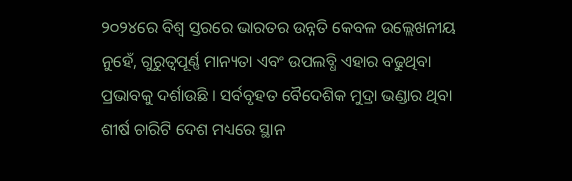୨୦୨୪ରେ ବିଶ୍ୱ ସ୍ତରରେ ଭାରତର ଉନ୍ନତି କେବଳ ଉଲ୍ଲେଖନୀୟ ନୁହେଁ, ଗୁରୁତ୍ୱପୂର୍ଣ୍ଣ ମାନ୍ୟତା ଏବଂ ଉପଲବ୍ଧି ଏହାର ବଢୁଥିବା ପ୍ରଭାବକୁ ଦର୍ଶାଉଛି । ସର୍ବବୃହତ ବୈଦେଶିକ ମୁଦ୍ରା ଭଣ୍ଡାର ଥିବା ଶୀର୍ଷ ଚାରିଟି ଦେଶ ମଧ୍ୟରେ ସ୍ଥାନ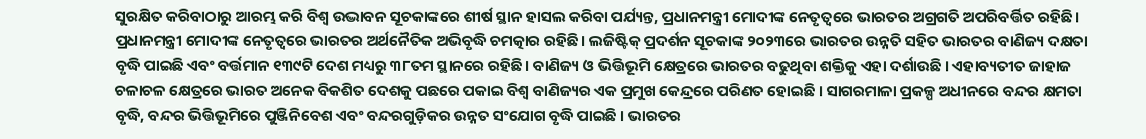ସୁରକ୍ଷିତ କରିବାଠାରୁ ଆରମ୍ଭ କରି ବିଶ୍ୱ ଉଦ୍ଭାବନ ସୂଚକାଙ୍କରେ ଶୀର୍ଷ ସ୍ଥାନ ହାସଲ କରିବା ପର୍ଯ୍ୟନ୍ତ, ପ୍ରଧାନମନ୍ତ୍ରୀ ମୋଦୀଙ୍କ ନେତୃତ୍ୱରେ ଭାରତର ଅଗ୍ରଗତି ଅପରିବର୍ତ୍ତିତ ରହିଛି।
ପ୍ରଧାନମନ୍ତ୍ରୀ ମୋଦୀଙ୍କ ନେତୃତ୍ୱରେ ଭାରତର ଅର୍ଥନୈତିକ ଅଭିବୃଦ୍ଧି ଚମତ୍କାର ରହିଛି। ଲଜିଷ୍ଟିକ୍ ପ୍ରଦର୍ଶନ ସୂଚକାଙ୍କ ୨୦୨୩ରେ ଭାରତର ଉନ୍ନତି ସହିତ ଭାରତର ବାଣିଜ୍ୟ ଦକ୍ଷତା ବୃଦ୍ଧି ପାଇଛି ଏବଂ ବର୍ତ୍ତମାନ ୧୩୯ଟି ଦେଶ ମଧ୍ୟରୁ ୩୮ତମ ସ୍ଥାନରେ ରହିଛି। ବାଣିଜ୍ୟ ଓ ଭିତ୍ତିଭୂମି କ୍ଷେତ୍ରରେ ଭାରତର ବଢୁଥିବା ଶକ୍ତିକୁ ଏହା ଦର୍ଶାଉଛି । ଏହାବ୍ୟତୀତ ଜାହାଜ ଚଳାଚଳ କ୍ଷେତ୍ରରେ ଭାରତ ଅନେକ ବିକଶିତ ଦେଶକୁ ପଛରେ ପକାଇ ବିଶ୍ୱ ବାଣିଜ୍ୟର ଏକ ପ୍ରମୁଖ କେନ୍ଦ୍ରରେ ପରିଣତ ହୋଇଛି । ସାଗରମାଳା ପ୍ରକଳ୍ପ ଅଧୀନରେ ବନ୍ଦର କ୍ଷମତା ବୃଦ୍ଧି, ବନ୍ଦର ଭିତ୍ତିଭୂମିରେ ପୁଞ୍ଜିନିବେଶ ଏବଂ ବନ୍ଦରଗୁଡ଼ିକର ଉନ୍ନତ ସଂଯୋଗ ବୃଦ୍ଧି ପାଇଛି । ଭାରତର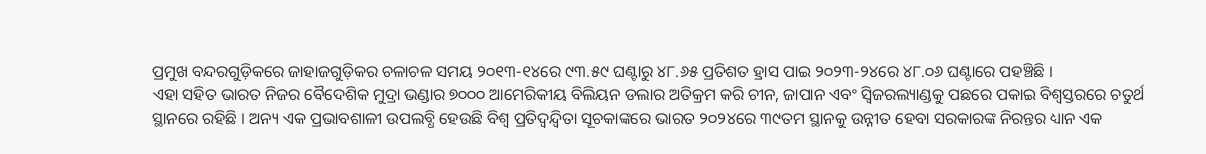ପ୍ରମୁଖ ବନ୍ଦରଗୁଡ଼ିକରେ ଜାହାଜଗୁଡ଼ିକର ଚଳାଚଳ ସମୟ ୨୦୧୩-୧୪ରେ ୯୩.୫୯ ଘଣ୍ଟାରୁ ୪୮.୬୫ ପ୍ରତିଶତ ହ୍ରାସ ପାଇ ୨୦୨୩-୨୪ରେ ୪୮.୦୬ ଘଣ୍ଟାରେ ପହଞ୍ଚିଛି ।
ଏହା ସହିତ ଭାରତ ନିଜର ବୈଦେଶିକ ମୁଦ୍ରା ଭଣ୍ଡାର ୭୦୦୦ ଆମେରିକୀୟ ବିଲିୟନ ଡଲାର ଅତିକ୍ରମ କରି ଚୀନ, ଜାପାନ ଏବଂ ସ୍ୱିଜରଲ୍ୟାଣ୍ଡକୁ ପଛରେ ପକାଇ ବିଶ୍ୱସ୍ତରରେ ଚତୁର୍ଥ ସ୍ଥାନରେ ରହିଛି । ଅନ୍ୟ ଏକ ପ୍ରଭାବଶାଳୀ ଉପଲବ୍ଧି ହେଉଛି ବିଶ୍ୱ ପ୍ରତିଦ୍ୱନ୍ଦ୍ୱିତା ସୂଚକାଙ୍କରେ ଭାରତ ୨୦୨୪ରେ ୩୯ତମ ସ୍ଥାନକୁ ଉନ୍ନୀତ ହେବା ସରକାରଙ୍କ ନିରନ୍ତର ଧ୍ୟାନ ଏକ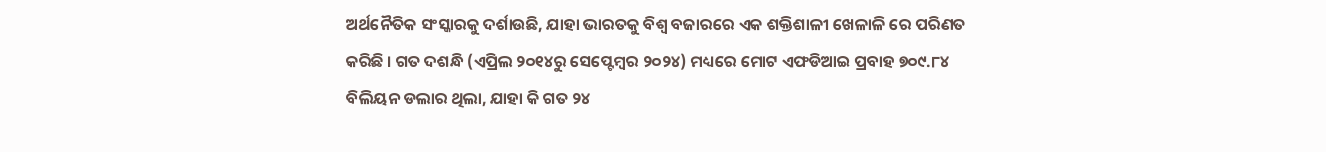ଅର୍ଥନୈତିକ ସଂସ୍କାରକୁ ଦର୍ଶାଉଛି, ଯାହା ଭାରତକୁ ବିଶ୍ୱ ବଜାରରେ ଏକ ଶକ୍ତିଶାଳୀ ଖେଳାଳି ରେ ପରିଣତ କରିଛି । ଗତ ଦଶନ୍ଧି (ଏପ୍ରିଲ ୨୦୧୪ରୁ ସେପ୍ଟେମ୍ବର ୨୦୨୪) ମଧ୍ୟରେ ମୋଟ ଏଫଡିଆଇ ପ୍ରବାହ ୭୦୯.୮୪ ବିଲିୟନ ଡଲାର ଥିଲା, ଯାହା କି ଗତ ୨୪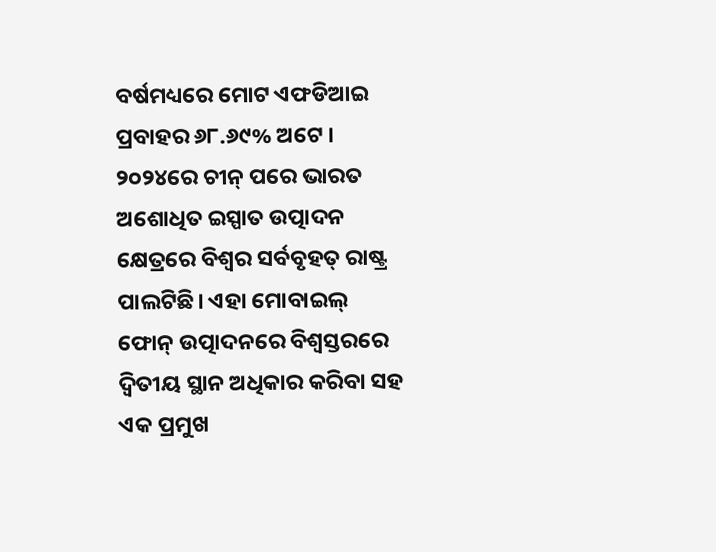ବର୍ଷମଧ୍ୟରେ ମୋଟ ଏଫଡିଆଇ ପ୍ରବାହର ୬୮.୬୯% ଅଟେ । ୨୦୨୪ରେ ଚୀନ୍ ପରେ ଭାରତ ଅଶୋଧିତ ଇସ୍ପାତ ଉତ୍ପାଦନ କ୍ଷେତ୍ରରେ ବିଶ୍ବର ସର୍ବବୃହତ୍ ରାଷ୍ଟ୍ର ପାଲଟିଛି। ଏହା ମୋବାଇଲ୍ ଫୋନ୍ ଉତ୍ପାଦନରେ ବିଶ୍ୱସ୍ତରରେ ଦ୍ବିତୀୟ ସ୍ଥାନ ଅଧିକାର କରିବା ସହ ଏକ ପ୍ରମୁଖ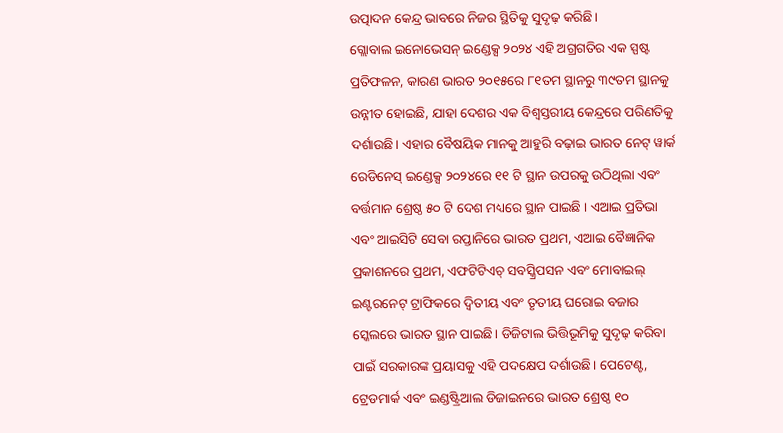ଉତ୍ପାଦନ କେନ୍ଦ୍ର ଭାବରେ ନିଜର ସ୍ଥିତିକୁ ସୁଦୃଢ଼ କରିଛି।
ଗ୍ଲୋବାଲ ଇନୋଭେସନ୍ ଇଣ୍ଡେକ୍ସ ୨୦୨୪ ଏହି ଅଗ୍ରଗତିର ଏକ ସ୍ପଷ୍ଟ ପ୍ରତିଫଳନ, କାରଣ ଭାରତ ୨୦୧୫ରେ ୮୧ତମ ସ୍ଥାନରୁ ୩୯ତମ ସ୍ଥାନକୁ ଉନ୍ନୀତ ହୋଇଛି, ଯାହା ଦେଶର ଏକ ବିଶ୍ୱସ୍ତରୀୟ କେନ୍ଦ୍ରରେ ପରିଣତିକୁ ଦର୍ଶାଉଛି। ଏହାର ବୈଷୟିକ ମାନକୁ ଆହୁରି ବଢ଼ାଇ ଭାରତ ନେଟ୍ ୱାର୍କ ରେଡିନେସ୍ ଇଣ୍ଡେକ୍ସ ୨୦୨୪ରେ ୧୧ ଟି ସ୍ଥାନ ଉପରକୁ ଉଠିଥିଲା ଏବଂ ବର୍ତ୍ତମାନ ଶ୍ରେଷ୍ଠ ୫୦ ଟି ଦେଶ ମଧ୍ୟରେ ସ୍ଥାନ ପାଇଛି । ଏଆଇ ପ୍ରତିଭା ଏବଂ ଆଇସିଟି ସେବା ରପ୍ତାନିରେ ଭାରତ ପ୍ରଥମ, ଏଆଇ ବୈଜ୍ଞାନିକ ପ୍ରକାଶନରେ ପ୍ରଥମ, ଏଫଟିଟିଏଚ୍ ସବସ୍କ୍ରିପସନ ଏବଂ ମୋବାଇଲ୍ ଇଣ୍ଟରନେଟ୍ ଟ୍ରାଫିକରେ ଦ୍ୱିତୀୟ ଏବଂ ତୃତୀୟ ଘରୋଇ ବଜାର ସ୍କେଲରେ ଭାରତ ସ୍ଥାନ ପାଇଛି। ଡିଜିଟାଲ ଭିତ୍ତିଭୂମିକୁ ସୁଦୃଢ଼ କରିବା ପାଇଁ ସରକାରଙ୍କ ପ୍ରୟାସକୁ ଏହି ପଦକ୍ଷେପ ଦର୍ଶାଉଛି। ପେଟେଣ୍ଟ, ଟ୍ରେଡମାର୍କ ଏବଂ ଇଣ୍ଡଷ୍ଟ୍ରିଆଲ ଡିଜାଇନରେ ଭାରତ ଶ୍ରେଷ୍ଠ ୧୦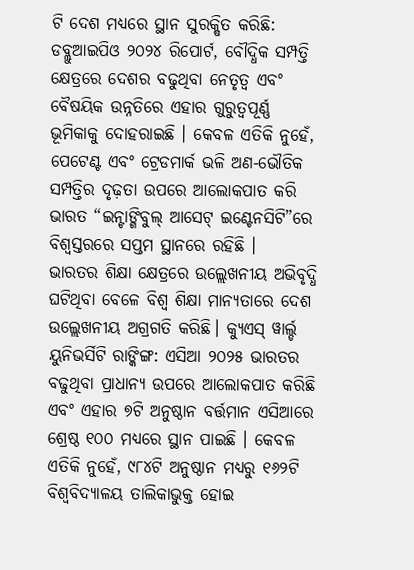ଟି ଦେଶ ମଧ୍ୟରେ ସ୍ଥାନ ସୁରକ୍ଷିତ କରିଛି: ଡବ୍ଲୁଆଇପିଓ ୨୦୨୪ ରିପୋର୍ଟ, ବୌଦ୍ଧିକ ସମ୍ପତ୍ତି କ୍ଷେତ୍ରରେ ଦେଶର ବଢୁଥିବା ନେତୃତ୍ୱ ଏବଂ ବୈଷୟିକ ଉନ୍ନତିରେ ଏହାର ଗୁରୁତ୍ୱପୂର୍ଣ୍ଣ ଭୂମିକାକୁ ଦୋହରାଇଛି । କେବଳ ଏତିକି ନୁହେଁ, ପେଟେଣ୍ଟ ଏବଂ ଟ୍ରେଡମାର୍କ ଭଳି ଅଣ-ଭୌତିକ ସମ୍ପତ୍ତିର ଦୃଢ଼ତା ଉପରେ ଆଲୋକପାତ କରି ଭାରତ “ଇନ୍ଟାଙ୍ଗିବୁଲ୍ ଆସେଟ୍ ଇଣ୍ଟେନସିଟି”ରେ ବିଶ୍ୱସ୍ତରରେ ସପ୍ତମ ସ୍ଥାନରେ ରହିଛି ।
ଭାରତର ଶିକ୍ଷା କ୍ଷେତ୍ରରେ ଉଲ୍ଲେଖନୀୟ ଅଭିବୃଦ୍ଧି ଘଟିଥିବା ବେଳେ ବିଶ୍ୱ ଶିକ୍ଷା ମାନ୍ୟତାରେ ଦେଶ ଉଲ୍ଲେଖନୀୟ ଅଗ୍ରଗତି କରିଛି। କ୍ୟୁଏସ୍ ୱାର୍ଲ୍ଡ ୟୁନିଭର୍ସିଟି ରାଙ୍କିଙ୍ଗ: ଏସିଆ ୨୦୨୫ ଭାରତର ବଢୁଥିବା ପ୍ରାଧାନ୍ୟ ଉପରେ ଆଲୋକପାତ କରିଛି ଏବଂ ଏହାର ୭ଟି ଅନୁଷ୍ଠାନ ବର୍ତ୍ତମାନ ଏସିଆରେ ଶ୍ରେଷ୍ଠ ୧୦୦ ମଧ୍ୟରେ ସ୍ଥାନ ପାଇଛି । କେବଳ ଏତିକି ନୁହେଁ, ୯୮୪ଟି ଅନୁଷ୍ଠାନ ମଧ୍ୟରୁ ୧୬୨ଟି ବିଶ୍ୱବିଦ୍ୟାଳୟ ତାଲିକାଭୁକ୍ତ ହୋଇ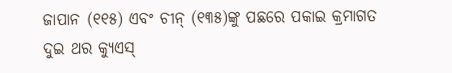ଜାପାନ (୧୧୫) ଏବଂ ଚୀନ୍ (୧୩୫)ଙ୍କୁ ପଛରେ ପକାଇ କ୍ରମାଗତ ଦୁଇ ଥର କ୍ୟୁଏସ୍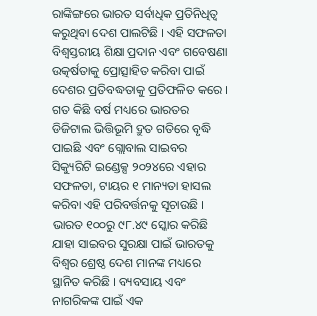ରାଙ୍କିଙ୍ଗରେ ଭାରତ ସର୍ବାଧିକ ପ୍ରତିନିଧିତ୍ୱ କରୁଥିବା ଦେଶ ପାଲଟିଛି । ଏହି ସଫଳତା ବିଶ୍ୱସ୍ତରୀୟ ଶିକ୍ଷା ପ୍ରଦାନ ଏବଂ ଗବେଷଣା ଉତ୍କର୍ଷତାକୁ ପ୍ରୋତ୍ସାହିତ କରିବା ପାଇଁ ଦେଶର ପ୍ରତିବଦ୍ଧତାକୁ ପ୍ରତିଫଳିତ କରେ ।
ଗତ କିଛି ବର୍ଷ ମଧ୍ୟରେ ଭାରତର ଡିଜିଟାଲ ଭିତ୍ତିଭୂମି ଦ୍ରୁତ ଗତିରେ ବୃଦ୍ଧି ପାଇଛି ଏବଂ ଗ୍ଲୋବାଲ ସାଇବର ସିକ୍ୟୁରିଟି ଇଣ୍ଡେକ୍ସ ୨୦୨୪ରେ ଏହାର ସଫଳତା, ଟାୟର ୧ ମାନ୍ୟତା ହାସଲ କରିବା ଏହି ପରିବର୍ତ୍ତନକୁ ସୂଚାଉଛି । ଭାରତ ୧୦୦ରୁ ୯୮.୪୯ ସ୍କୋର କରିଛି ଯାହା ସାଇବର ସୁରକ୍ଷା ପାଇଁ ଭାରତକୁ ବିଶ୍ୱର ଶ୍ରେଷ୍ଠ ଦେଶ ମାନଙ୍କ ମଧ୍ୟରେ ସ୍ଥାନିତ କରିଛି । ବ୍ୟବସାୟ ଏବଂ ନାଗରିକଙ୍କ ପାଇଁ ଏକ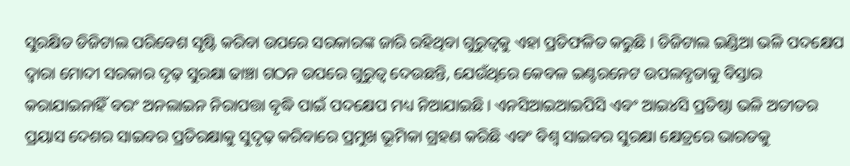ସୁରକ୍ଷିତ ଡିଜିଟାଲ ପରିବେଶ ସୃଷ୍ଟି କରିବା ଉପରେ ସରକାରଙ୍କ ଜାରି ରହିଥିବା ଗୁରୁତ୍ୱକୁ ଏହା ପ୍ରତିଫଳିତ କରୁଛି । ଡିଜିଟାଲ ଇଣ୍ଡିଆ ଭଳି ପଦକ୍ଷେପ ଦ୍ୱାରା ମୋଦୀ ସରକାର ଦୃଢ଼ ସୁରକ୍ଷା ଢାଞ୍ଚା ଗଠନ ଉପରେ ଗୁରୁତ୍ୱ ଦେଉଛନ୍ତି, ଯେଉଁଥିରେ କେବଳ ଇଣ୍ଟରନେଟ ଉପଲବ୍ଧତାକୁ ବିସ୍ତାର କରାଯାଇନାହିଁ ବରଂ ଅନଲାଇନ ନିରାପତ୍ତା ବୃଦ୍ଧି ପାଇଁ ପଦକ୍ଷେପ ମଧ୍ୟ ନିଆଯାଇଛି । ଏନସିଆଇଆଇପିସି ଏବଂ ଆଇ୪ସି ପ୍ରତିଷ୍ଠା ଭଳି ଅତୀତର ପ୍ରୟାସ ଦେଶର ସାଇବର ପ୍ରତିରକ୍ଷାକୁ ସୁଦୃଢ଼ କରିବାରେ ପ୍ରମୁଖ ଭୂମିକା ଗ୍ରହଣ କରିଛି ଏବଂ ବିଶ୍ୱ ସାଇବର ସୁରକ୍ଷା କ୍ଷେତ୍ରରେ ଭାରତକୁ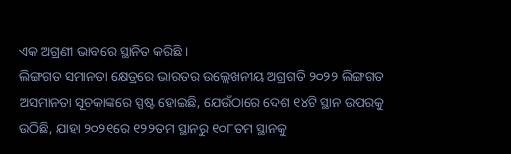ଏକ ଅଗ୍ରଣୀ ଭାବରେ ସ୍ଥାନିତ କରିଛି ।
ଲିଙ୍ଗଗତ ସମାନତା କ୍ଷେତ୍ରରେ ଭାରତର ଉଲ୍ଲେଖନୀୟ ଅଗ୍ରଗତି ୨୦୨୨ ଲିଙ୍ଗଗତ ଅସମାନତା ସୂଚକାଙ୍କରେ ସ୍ପଷ୍ଟ ହୋଇଛି, ଯେଉଁଠାରେ ଦେଶ ୧୪ଟି ସ୍ଥାନ ଉପରକୁ ଉଠିଛି, ଯାହା ୨୦୨୧ରେ ୧୨୨ତମ ସ୍ଥାନରୁ ୧୦୮ତମ ସ୍ଥାନକୁ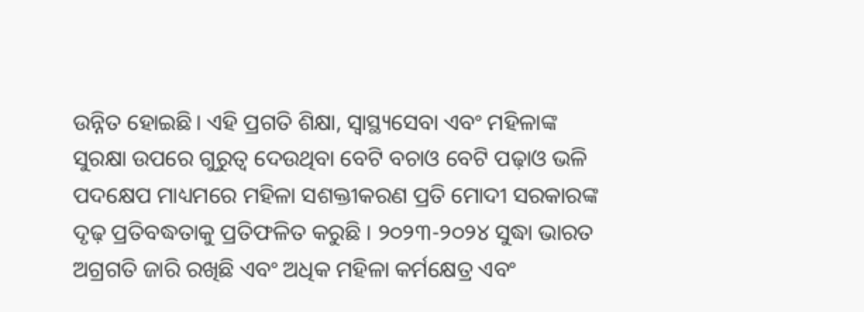ଉନ୍ନିତ ହୋଇଛି। ଏହି ପ୍ରଗତି ଶିକ୍ଷା, ସ୍ୱାସ୍ଥ୍ୟସେବା ଏବଂ ମହିଳାଙ୍କ ସୁରକ୍ଷା ଉପରେ ଗୁରୁତ୍ୱ ଦେଉଥିବା ବେଟି ବଚାଓ ବେଟି ପଢ଼ାଓ ଭଳି ପଦକ୍ଷେପ ମାଧ୍ୟମରେ ମହିଳା ସଶକ୍ତୀକରଣ ପ୍ରତି ମୋଦୀ ସରକାରଙ୍କ ଦୃଢ଼ ପ୍ରତିବଦ୍ଧତାକୁ ପ୍ରତିଫଳିତ କରୁଛି । ୨୦୨୩-୨୦୨୪ ସୁଦ୍ଧା ଭାରତ ଅଗ୍ରଗତି ଜାରି ରଖିଛି ଏବଂ ଅଧିକ ମହିଳା କର୍ମକ୍ଷେତ୍ର ଏବଂ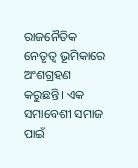ରାଜନୈତିକ ନେତୃତ୍ୱ ଭୂମିକାରେ ଅଂଶଗ୍ରହଣ କରୁଛନ୍ତି। ଏକ ସମାବେଶୀ ସମାଜ ପାଇଁ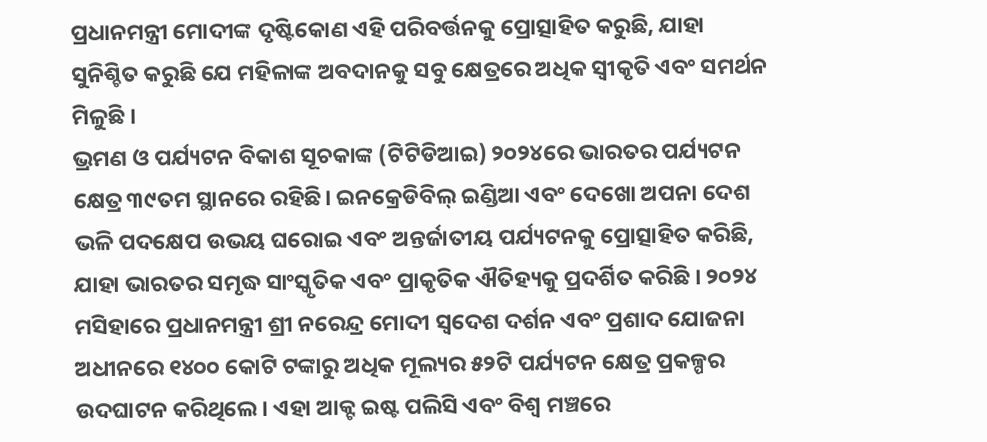ପ୍ରଧାନମନ୍ତ୍ରୀ ମୋଦୀଙ୍କ ଦୃଷ୍ଟିକୋଣ ଏହି ପରିବର୍ତ୍ତନକୁ ପ୍ରୋତ୍ସାହିତ କରୁଛି, ଯାହା ସୁନିଶ୍ଚିତ କରୁଛି ଯେ ମହିଳାଙ୍କ ଅବଦାନକୁ ସବୁ କ୍ଷେତ୍ରରେ ଅଧିକ ସ୍ୱୀକୃତି ଏବଂ ସମର୍ଥନ ମିଳୁଛି ।
ଭ୍ରମଣ ଓ ପର୍ଯ୍ୟଟନ ବିକାଶ ସୂଚକାଙ୍କ (ଟିଟିଡିଆଇ) ୨୦୨୪ରେ ଭାରତର ପର୍ଯ୍ୟଟନ କ୍ଷେତ୍ର ୩୯ତମ ସ୍ଥାନରେ ରହିଛି। ଇନକ୍ରେଡିବିଲ୍ ଇଣ୍ଡିଆ ଏବଂ ଦେଖୋ ଅପନା ଦେଶ ଭଳି ପଦକ୍ଷେପ ଉଭୟ ଘରୋଇ ଏବଂ ଅନ୍ତର୍ଜାତୀୟ ପର୍ଯ୍ୟଟନକୁ ପ୍ରୋତ୍ସାହିତ କରିଛି, ଯାହା ଭାରତର ସମୃଦ୍ଧ ସାଂସ୍କୃତିକ ଏବଂ ପ୍ରାକୃତିକ ଐତିହ୍ୟକୁ ପ୍ରଦର୍ଶିତ କରିଛି । ୨୦୨୪ ମସିହାରେ ପ୍ରଧାନମନ୍ତ୍ରୀ ଶ୍ରୀ ନରେନ୍ଦ୍ର ମୋଦୀ ସ୍ୱଦେଶ ଦର୍ଶନ ଏବଂ ପ୍ରଶାଦ ଯୋଜନା ଅଧୀନରେ ୧୪୦୦ କୋଟି ଟଙ୍କାରୁ ଅଧିକ ମୂଲ୍ୟର ୫୨ଟି ପର୍ଯ୍ୟଟନ କ୍ଷେତ୍ର ପ୍ରକଳ୍ପର ଉଦଘାଟନ କରିଥିଲେ । ଏହା ଆକ୍ଟ ଇଷ୍ଟ ପଲିସି ଏବଂ ବିଶ୍ୱ ମଞ୍ଚରେ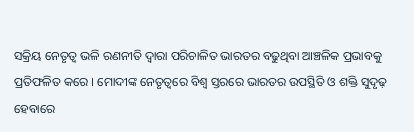ସକ୍ରିୟ ନେତୃତ୍ୱ ଭଳି ରଣନୀତି ଦ୍ୱାରା ପରିଚାଳିତ ଭାରତର ବଢୁଥିବା ଆଞ୍ଚଳିକ ପ୍ରଭାବକୁ ପ୍ରତିଫଳିତ କରେ । ମୋଦୀଙ୍କ ନେତୃତ୍ୱରେ ବିଶ୍ୱ ସ୍ତରରେ ଭାରତର ଉପସ୍ଥିତି ଓ ଶକ୍ତି ସୁଦୃଢ଼ ହେବାରେ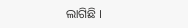ଲାଗିଛି ।